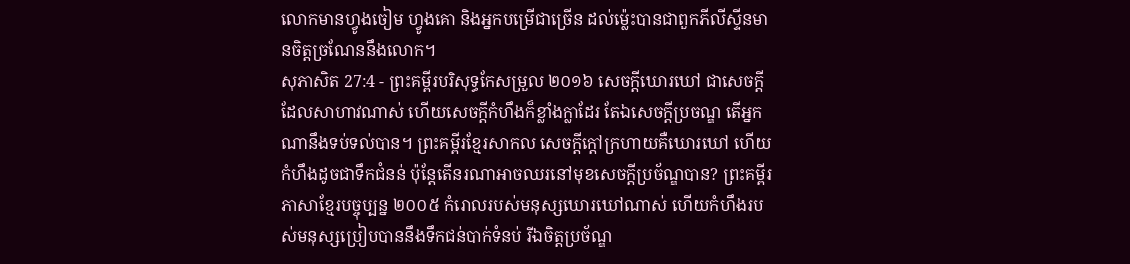លោកមានហ្វូងចៀម ហ្វូងគោ និងអ្នកបម្រើជាច្រើន ដល់ម៉្លេះបានជាពួកភីលីស្ទីនមានចិត្តច្រណែននឹងលោក។
សុភាសិត 27:4 - ព្រះគម្ពីរបរិសុទ្ធកែសម្រួល ២០១៦ សេចក្ដីឃោរឃៅ ជាសេចក្ដីដែលសាហាវណាស់ ហើយសេចក្ដីកំហឹងក៏ខ្លាំងក្លាដែរ តែឯសេចក្ដីប្រចណ្ឌ តើអ្នកណានឹងទប់ទល់បាន។ ព្រះគម្ពីរខ្មែរសាកល សេចក្ដីក្ដៅក្រហាយគឺឃោរឃៅ ហើយកំហឹងដូចជាទឹកជំនន់ ប៉ុន្តែតើនរណាអាចឈរនៅមុខសេចក្ដីប្រច័ណ្ឌបាន? ព្រះគម្ពីរភាសាខ្មែរបច្ចុប្បន្ន ២០០៥ កំរោលរបស់មនុស្សឃោរឃៅណាស់ ហើយកំហឹងរបស់មនុស្សប្រៀបបាននឹងទឹកជន់បាក់ទំនប់ រីឯចិត្តប្រច័ណ្ឌ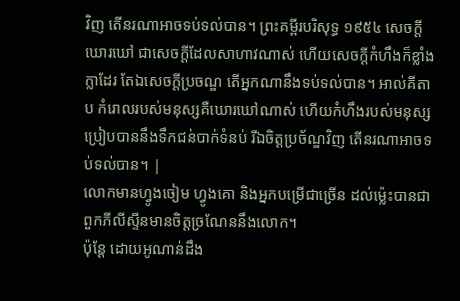វិញ តើនរណាអាចទប់ទល់បាន។ ព្រះគម្ពីរបរិសុទ្ធ ១៩៥៤ សេចក្ដីឃោរឃៅ ជាសេចក្ដីដែលសាហាវណាស់ ហើយសេចក្ដីកំហឹងក៏ខ្លាំងក្លាដែរ តែឯសេចក្ដីប្រចណ្ឌ តើអ្នកណានឹងទប់ទល់បាន។ អាល់គីតាប កំរោលរបស់មនុស្សគឺឃោរឃៅណាស់ ហើយកំហឹងរបស់មនុស្សប្រៀបបាននឹងទឹកជន់បាក់ទំនប់ រីឯចិត្តប្រច័ណ្ឌវិញ តើនរណាអាចទប់ទល់បាន។ |
លោកមានហ្វូងចៀម ហ្វូងគោ និងអ្នកបម្រើជាច្រើន ដល់ម៉្លេះបានជាពួកភីលីស្ទីនមានចិត្តច្រណែននឹងលោក។
ប៉ុន្ដែ ដោយអូណាន់ដឹង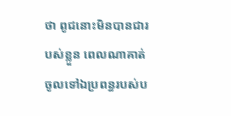ថា ពូជនោះមិនបានជារបស់ខ្លួន ពេលណាគាត់ចូលទៅឯប្រពន្ធរបស់ប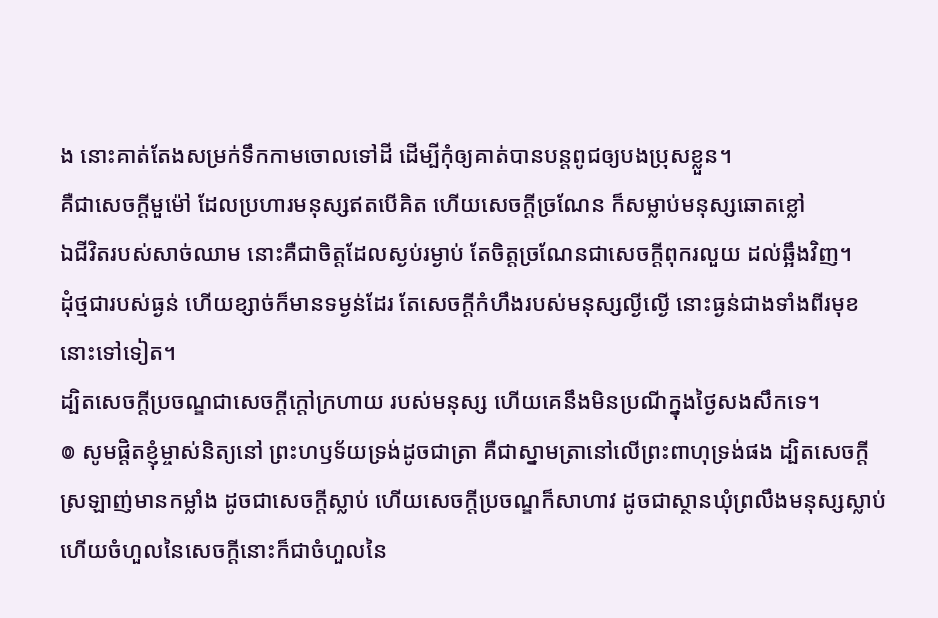ង នោះគាត់តែងសម្រក់ទឹកកាមចោលទៅដី ដើម្បីកុំឲ្យគាត់បានបន្តពូជឲ្យបងប្រុសខ្លួន។
គឺជាសេចក្ដីមួម៉ៅ ដែលប្រហារមនុស្សឥតបើគិត ហើយសេចក្ដីច្រណែន ក៏សម្លាប់មនុស្សឆោតខ្លៅ
ឯជីវិតរបស់សាច់ឈាម នោះគឺជាចិត្តដែលស្ងប់រម្ងាប់ តែចិត្តច្រណែនជាសេចក្ដីពុករលួយ ដល់ឆ្អឹងវិញ។
ដុំថ្មជារបស់ធ្ងន់ ហើយខ្សាច់ក៏មានទម្ងន់ដែរ តែសេចក្ដីកំហឹងរបស់មនុស្សល្ងីល្ងើ នោះធ្ងន់ជាងទាំងពីរមុខនោះទៅទៀត។
ដ្បិតសេចក្ដីប្រចណ្ឌជាសេចក្ដីក្តៅក្រហាយ របស់មនុស្ស ហើយគេនឹងមិនប្រណីក្នុងថ្ងៃសងសឹកទេ។
៙ សូមផ្ដិតខ្ញុំម្ចាស់និត្យនៅ ព្រះហឫទ័យទ្រង់ដូចជាត្រា គឺជាស្នាមត្រានៅលើព្រះពាហុទ្រង់ផង ដ្បិតសេចក្ដីស្រឡាញ់មានកម្លាំង ដូចជាសេចក្ដីស្លាប់ ហើយសេចក្ដីប្រចណ្ឌក៏សាហាវ ដូចជាស្ថានឃុំព្រលឹងមនុស្សស្លាប់ ហើយចំហួលនៃសេចក្ដីនោះក៏ជាចំហួលនៃ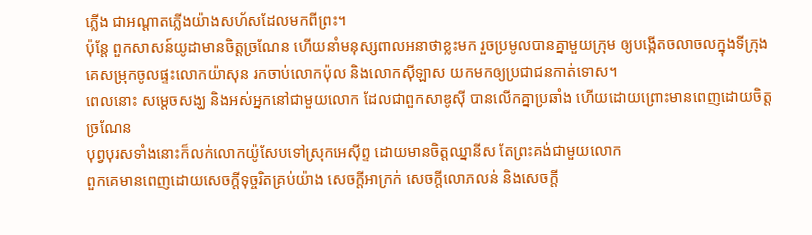ភ្លើង ជាអណ្ដាតភ្លើងយ៉ាងសហ័សដែលមកពីព្រះ។
ប៉ុន្ដែ ពួកសាសន៍យូដាមានចិត្តច្រណែន ហើយនាំមនុស្សពាលអនាថាខ្លះមក រួចប្រមូលបានគ្នាមួយក្រុម ឲ្យបង្កើតចលាចលក្នុងទីក្រុង គេសម្រុកចូលផ្ទះលោកយ៉ាសុន រកចាប់លោកប៉ុល និងលោកស៊ីឡាស យកមកឲ្យប្រជាជនកាត់ទោស។
ពេលនោះ សម្តេចសង្ឃ និងអស់អ្នកនៅជាមួយលោក ដែលជាពួកសាឌូស៊ី បានលើកគ្នាប្រឆាំង ហើយដោយព្រោះមានពេញដោយចិត្តច្រណែន
បុព្វបុរសទាំងនោះក៏លក់លោកយ៉ូសែបទៅស្រុកអេស៊ីព្ទ ដោយមានចិត្តឈ្នានីស តែព្រះគង់ជាមួយលោក
ពួកគេមានពេញដោយសេចក្តីទុច្ចរិតគ្រប់យ៉ាង សេចក្ដីអាក្រក់ សេចក្តីលោភលន់ និងសេចក្តី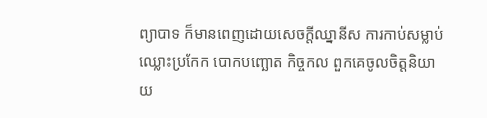ព្យាបាទ ក៏មានពេញដោយសេចក្តីឈ្នានីស ការកាប់សម្លាប់ ឈ្លោះប្រកែក បោកបញ្ឆោត កិច្ចកល ពួកគេចូលចិត្តនិយាយ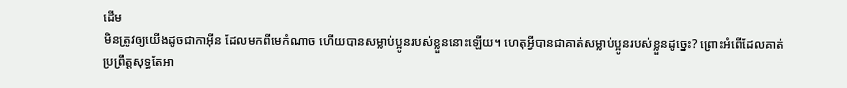ដើម
មិនត្រូវឲ្យយើងដូចជាកាអ៊ីន ដែលមកពីមេកំណាច ហើយបានសម្លាប់ប្អូនរបស់ខ្លួននោះឡើយ។ ហេតុអ្វីបានជាគាត់សម្លាប់ប្អូនរបស់ខ្លួនដូច្នេះ? ព្រោះអំពើដែលគាត់ប្រព្រឹត្តសុទ្ធតែអា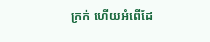ក្រក់ ហើយអំពើដែ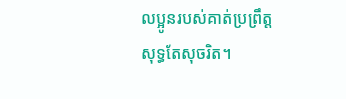លប្អូនរបស់គាត់ប្រព្រឹត្តសុទ្ធតែសុចរិត។